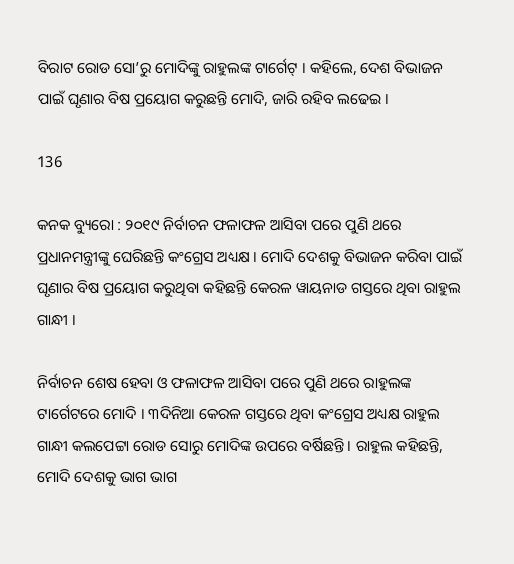ବିରାଟ ରୋଡ ସୋ’ରୁ ମୋଦିଙ୍କୁ ରାହୁଲଙ୍କ ଟାର୍ଗେଟ୍ । କହିଲେ, ଦେଶ ବିଭାଜନ ପାଇଁ ଘୃଣାର ବିଷ ପ୍ରୟୋଗ କରୁଛନ୍ତି ମୋଦି, ଜାରି ରହିବ ଲଢେଇ ।

136

କନକ ବ୍ୟୁରୋ : ୨୦୧୯ ନିର୍ବାଚନ ଫଳାଫଳ ଆସିବା ପରେ ପୁଣି ଥରେ ପ୍ରଧାନମନ୍ତ୍ରୀଙ୍କୁ ଘେରିଛନ୍ତି କଂଗ୍ରେସ ଅଧ୍ୟକ୍ଷ । ମୋଦି ଦେଶକୁ ବିଭାଜନ କରିବା ପାଇଁ ଘୃଣାର ବିଷ ପ୍ରୟୋଗ କରୁଥିବା କହିଛନ୍ତି କେରଳ ୱାୟନାଡ ଗସ୍ତରେ ଥିବା ରାହୁଲ ଗାନ୍ଧୀ ।

ନିର୍ବାଚନ ଶେଷ ହେବା ଓ ଫଳାଫଳ ଆସିବା ପରେ ପୁଣି ଥରେ ରାହୁଲଙ୍କ ଟାର୍ଗେଟରେ ମୋଦି । ୩ଦିନିଆ କେରଳ ଗସ୍ତରେ ଥିବା କଂଗ୍ରେସ ଅଧ୍ୟକ୍ଷ ରାହୁଲ ଗାନ୍ଧୀ କଲପେଟ୍ଟା ରୋଡ ସୋରୁ ମୋଦିଙ୍କ ଉପରେ ବର୍ଷିଛନ୍ତି । ରାହୁଲ କହିଛନ୍ତି, ମୋଦି ଦେଶକୁ ଭାଗ ଭାଗ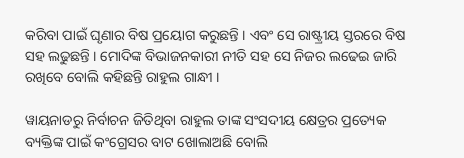କରିବା ପାଇଁ ଘୃଣାର ବିଷ ପ୍ରୟୋଗ କରୁଛନ୍ତି । ଏବଂ ସେ ରାଷ୍ଟ୍ରୀୟ ସ୍ତରରେ ବିଷ ସହ ଲଢୁଛନ୍ତି । ମୋଦିଙ୍କ ବିଭାଜନକାରୀ ନୀତି ସହ ସେ ନିଜର ଲଢେଇ ଜାରି ରଖିବେ ବୋଲି କହିଛନ୍ତି ରାହୁଲ ଗାନ୍ଧୀ ।

ୱାୟନାଡରୁ ନିର୍ବାଚନ ଜିତିଥିବା ରାହୁଲ ତାଙ୍କ ସଂସଦୀୟ କ୍ଷେତ୍ରର ପ୍ରତ୍ୟେକ ବ୍ୟକ୍ତିଙ୍କ ପାଇଁ କଂଗ୍ରେସର ବାଟ ଖୋଲାଅଛି ବୋଲି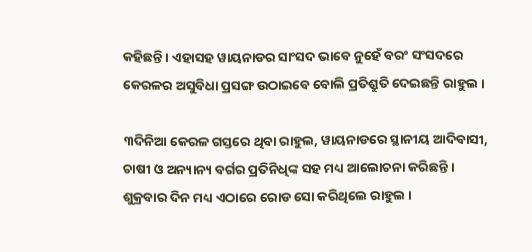କହିଛନ୍ତି । ଏହାସହ ୱାୟନାଡର ସାଂସଦ ଭାବେ ନୁହେଁ ବରଂ ସଂସଦରେ କେରଳର ଅସୁବିଧା ପ୍ରସଙ୍ଗ ଉଠାଇବେ ବୋଲି ପ୍ରତିଶ୍ରୁତି ଦେଇଛନ୍ତି ରାହୁଲ ।

୩ଦିନିଆ କେରଳ ଗସ୍ତରେ ଥିବା ରାହୁଲ, ୱାୟନାଡରେ ସ୍ଥାନୀୟ ଆଦିବାସୀ, ଚାଷୀ ଓ ଅନ୍ୟାନ୍ୟ ବର୍ଗର ପ୍ରତିନିଧିଙ୍କ ସହ ମଧ୍ୟ ଆଲୋଚନା କରିଛନ୍ତି । ଶୁକ୍ରବାର ଦିନ ମଧ୍ୟ ଏଠାରେ ରୋଡ ସୋ କରିଥିଲେ ରାହୁଲ ।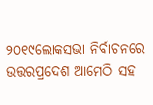୨୦୧୯ଲୋକସଭା ନିର୍ବାଚନରେ ଉତ୍ତରପ୍ରଦେଶ ଆମେଠି ସହ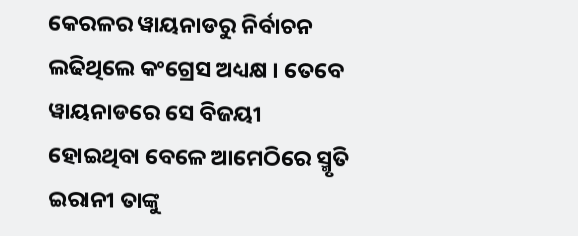କେରଳର ୱାୟନାଡରୁ ନିର୍ବାଚନ ଲଢିଥିଲେ କଂଗ୍ରେସ ଅଧ୍ୟକ୍ଷ । ତେବେ ୱାୟନାଡରେ ସେ ବିଜୟୀ ହୋଇଥିବା ବେଳେ ଆମେଠିରେ ସ୍ମୃତି ଇରାନୀ ତାଙ୍କୁ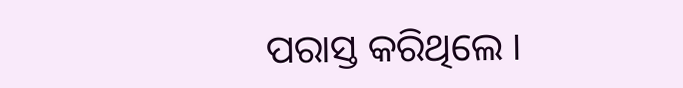ପରାସ୍ତ କରିଥିଲେ ।